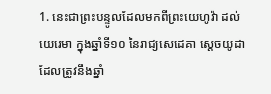1. នេះជាព្រះបន្ទូលដែលមកពីព្រះយេហូវ៉ា ដល់យេរេមា ក្នុងឆ្នាំទី១០ នៃរាជ្យសេដេគា ស្តេចយូដា ដែលត្រូវនឹងឆ្នាំ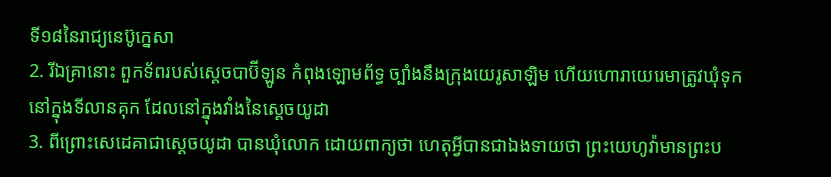ទី១៨នៃរាជ្យនេប៊ូក្នេសា
2. រីឯគ្រានោះ ពួកទ័ពរបស់ស្តេចបាប៊ីឡូន កំពុងឡោមព័ទ្ធ ច្បាំងនឹងក្រុងយេរូសាឡិម ហើយហោរាយេរេមាត្រូវឃុំទុកនៅក្នុងទីលានគុក ដែលនៅក្នុងវាំងនៃស្តេចយូដា
3. ពីព្រោះសេដេគាជាស្តេចយូដា បានឃុំលោក ដោយពាក្យថា ហេតុអ្វីបានជាឯងទាយថា ព្រះយេហូវ៉ាមានព្រះប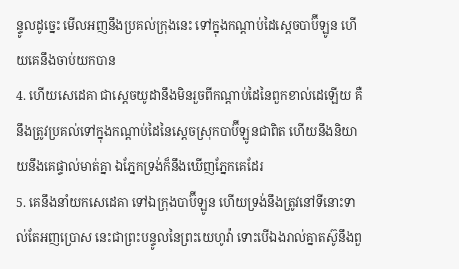ន្ទូលដូច្នេះ មើលអញនឹងប្រគល់ក្រុងនេះ ទៅក្នុងកណ្តាប់ដៃស្តេចបាប៊ីឡូន ហើយគេនឹងចាប់យកបាន
4. ហើយសេដេគា ជាស្តេចយូដានឹងមិនរួចពីកណ្តាប់ដៃនៃពួកខាល់ដេឡើយ គឺនឹងត្រូវប្រគល់ទៅក្នុងកណ្តាប់ដៃនៃស្តេចស្រុកបាប៊ីឡូនជាពិត ហើយនឹងនិយាយនឹងគេផ្ទាល់មាត់គ្នា ឯភ្នែកទ្រង់ក៏នឹងឃើញភ្នែកគេដែរ
5. គេនឹងនាំយកសេដេគា ទៅឯក្រុងបាប៊ីឡូន ហើយទ្រង់នឹងត្រូវនៅទីនោះទាល់តែអញប្រោស នេះជាព្រះបន្ទូលនៃព្រះយេហូវ៉ា ទោះបើឯងរាល់គ្នាតស៊ូនឹងពួ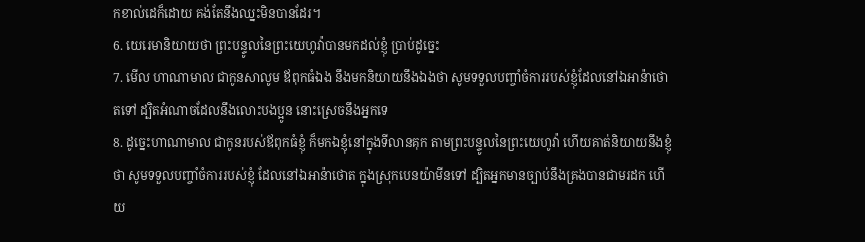កខាល់ដេក៏ដោយ គង់តែនឹងឈ្នះមិនបានដែរ។
6. យេរេមានិយាយថា ព្រះបន្ទូលនៃព្រះយេហូវ៉ាបានមកដល់ខ្ញុំ ប្រាប់ដូច្នេះ
7. មើល ហាណាមាល ជាកូនសាលូម ឪពុកធំឯង នឹងមកនិយាយនឹងឯងថា សូមទទួលបញ្ចាំចំការរបស់ខ្ញុំដែលនៅឯអាន៉ាថោតទៅ ដ្បិតអំណាចដែលនឹងលោះបងប្អូន នោះស្រេចនឹងអ្នកទេ
8. ដូច្នេះហាណាមាល ជាកូនរបស់ឪពុកធំខ្ញុំ ក៏មកឯខ្ញុំនៅក្នុងទីលានគុក តាមព្រះបន្ទូលនៃព្រះយេហូវ៉ា ហើយគាត់និយាយនឹងខ្ញុំថា សូមទទួលបញ្ចាំចំការរបស់ខ្ញុំ ដែលនៅឯអាន៉ាថោត ក្នុងស្រុកបេនយ៉ាមីនទៅ ដ្បិតអ្នកមានច្បាប់នឹងគ្រងបានជាមរដក ហើយ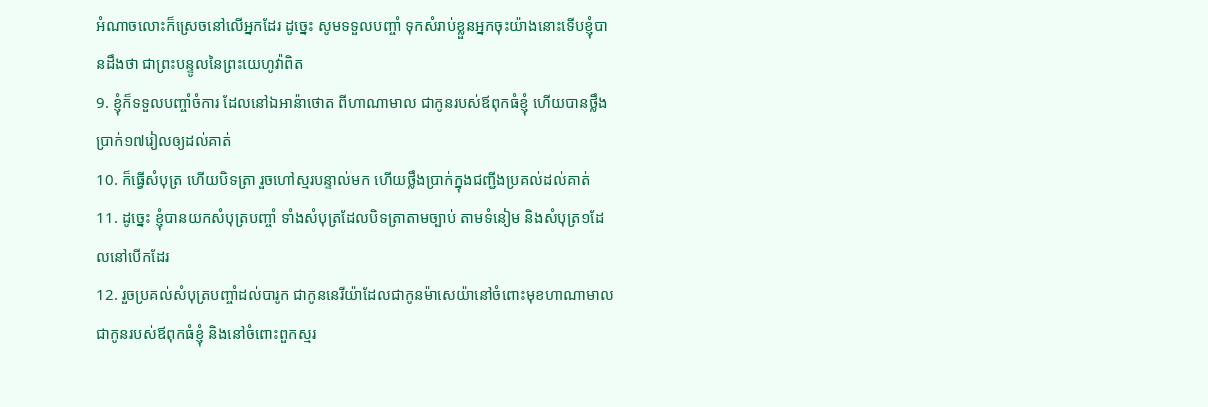អំណាចលោះក៏ស្រេចនៅលើអ្នកដែរ ដូច្នេះ សូមទទួលបញ្ចាំ ទុកសំរាប់ខ្លួនអ្នកចុះយ៉ាងនោះទើបខ្ញុំបានដឹងថា ជាព្រះបន្ទូលនៃព្រះយេហូវ៉ាពិត
9. ខ្ញុំក៏ទទួលបញ្ចាំចំការ ដែលនៅឯអាន៉ាថោត ពីហាណាមាល ជាកូនរបស់ឪពុកធំខ្ញុំ ហើយបានថ្លឹងប្រាក់១៧រៀលឲ្យដល់គាត់
10. ក៏ធ្វើសំបុត្រ ហើយបិទត្រា រួចហៅស្មរបន្ទាល់មក ហើយថ្លឹងប្រាក់ក្នុងជញ្ជីងប្រគល់ដល់គាត់
11. ដូច្នេះ ខ្ញុំបានយកសំបុត្របញ្ចាំ ទាំងសំបុត្រដែលបិទត្រាតាមច្បាប់ តាមទំនៀម និងសំបុត្រ១ដែលនៅបើកដែរ
12. រួចប្រគល់សំបុត្របញ្ចាំដល់បារូក ជាកូននេរីយ៉ាដែលជាកូនម៉ាសេយ៉ានៅចំពោះមុខហាណាមាលជាកូនរបស់ឪពុកធំខ្ញុំ និងនៅចំពោះពួកស្មរ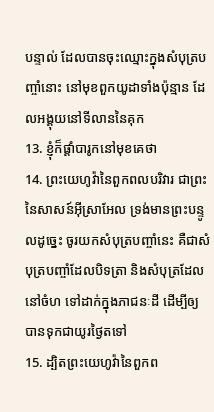បន្ទាល់ ដែលបានចុះឈ្មោះក្នុងសំបុត្របញ្ចាំនោះ នៅមុខពួកយូដាទាំងប៉ុន្មាន ដែលអង្គុយនៅទីលាននៃគុក
13. ខ្ញុំក៏ផ្តាំបារូកនៅមុខគេថា
14. ព្រះយេហូវ៉ានៃពួកពលបរិវារ ជាព្រះនៃសាសន៍អ៊ីស្រាអែល ទ្រង់មានព្រះបន្ទូលដូច្នេះ ចូរយកសំបុត្របញ្ចាំនេះ គឺជាសំបុត្របញ្ចាំដែលបិទត្រា និងសំបុត្រដែលនៅចំហ ទៅដាក់ក្នុងភាជនៈដី ដើម្បីឲ្យបានទុកជាយូរថ្ងៃតទៅ
15. ដ្បិតព្រះយេហូវ៉ានៃពួកព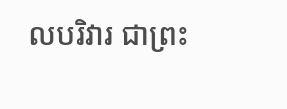លបរិវារ ជាព្រះ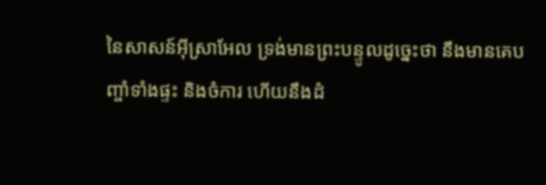នៃសាសន៍អ៊ីស្រាអែល ទ្រង់មានព្រះបន្ទូលដូច្នេះថា នឹងមានគេបញ្ចាំទាំងផ្ទះ និងចំការ ហើយនឹងដំ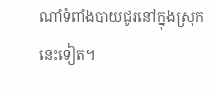ណាំទំពាំងបាយជូរនៅក្នុងស្រុកនេះទៀត។